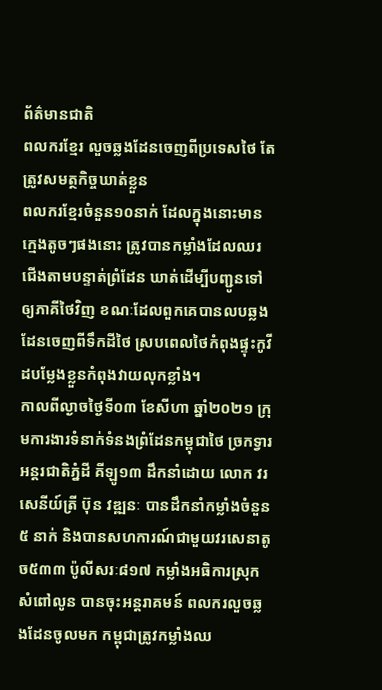ព័ត៌មានជាតិ
ពលករខ្មែរ លួចឆ្លងដែនចេញពីប្រទេសថៃ តែត្រូវសមត្ថកិច្ចឃាត់ខ្លួន
ពលករខ្មែរចំនួន១០នាក់ ដែលក្នុងនោះមានក្មេងតូចៗផងនោះ ត្រូវបានកម្លាំងដែលឈរជើងតាមបន្ទាត់ព្រំដែន ឃាត់ដើម្បីបញ្ជូនទៅឲ្យភាគីថៃវិញ ខណៈដែលពួកគេបានលបឆ្លងដែនចេញពីទឹកដីថៃ ស្របពេលថៃកំពុងផ្ទុះកូវីដបម្លែងខ្លួនកំពុងវាយលុកខ្លាំង។
កាលពីល្ងាចថ្ងៃទី០៣ ខែសីហា ឆ្នាំ២០២១ ក្រុមការងារទំនាក់ទំនងព្រំដែនកម្ពុជាថៃ ច្រកទ្វារអន្តរជាតិភ្នំដី គីឡូ១៣ ដឹកនាំដោយ លោក វរសេនីយ៍ត្រី ប៊ុន វឌ្ឍនៈ បានដឹកនាំកម្លាំងចំនួន៥ នាក់ និងបានសហការណ៍ជាមួយវរសេនាតូច៥៣៣ ប៉ូលីសរៈ៨១៧ កម្លាំងអធិការស្រុកសំពៅលូន បានចុះអន្តរាគមន៍ ពលករលួចឆ្លងដែនចូលមក កម្ពុជាត្រូវកម្លាំងឈ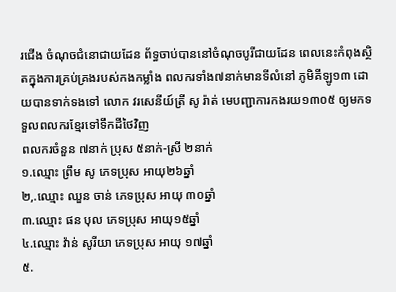រជើង ចំណុចជំនោជាយដែន ព័ទ្ធចាប់បាននៅចំណុចបូរីជាយដែន ពេលនេះកំពុងស្ថិតក្នុងការគ្រប់គ្រងរបស់កងកម្លាំង ពលករទាំង៧នាក់មានទីលំនៅ ភូមិគីឡូ១៣ ដោយបានទាក់ទងទៅ លោក វរសេនីយ៍ត្រី សូ រ៉ាត់ មេបញ្ជាការកងរយ១៣០៥ ឲ្យមកទទួលពលករខ្មែរទៅទឹកដីថៃវិញ
ពលករចំនួន ៧នាក់ ប្រុស ៥នាក់-ស្រី ២នាក់
១.ឈ្មោះ ព្រឹម សូ ភេទប្រុស អាយុ២៦ឆ្នាំ
២,.ឈ្មោះ ឈួន ចាន់ ភេទប្រុស អាយុ ៣០ឆ្នាំ
៣.ឈ្មោះ ផន បុល ភេទប្រុស អាយុ១៥ឆ្នាំ
៤.ឈ្មោះ វ៉ាន់ សូរីយា ភេទប្រុស អាយុ ១៧ឆ្នាំ
៥.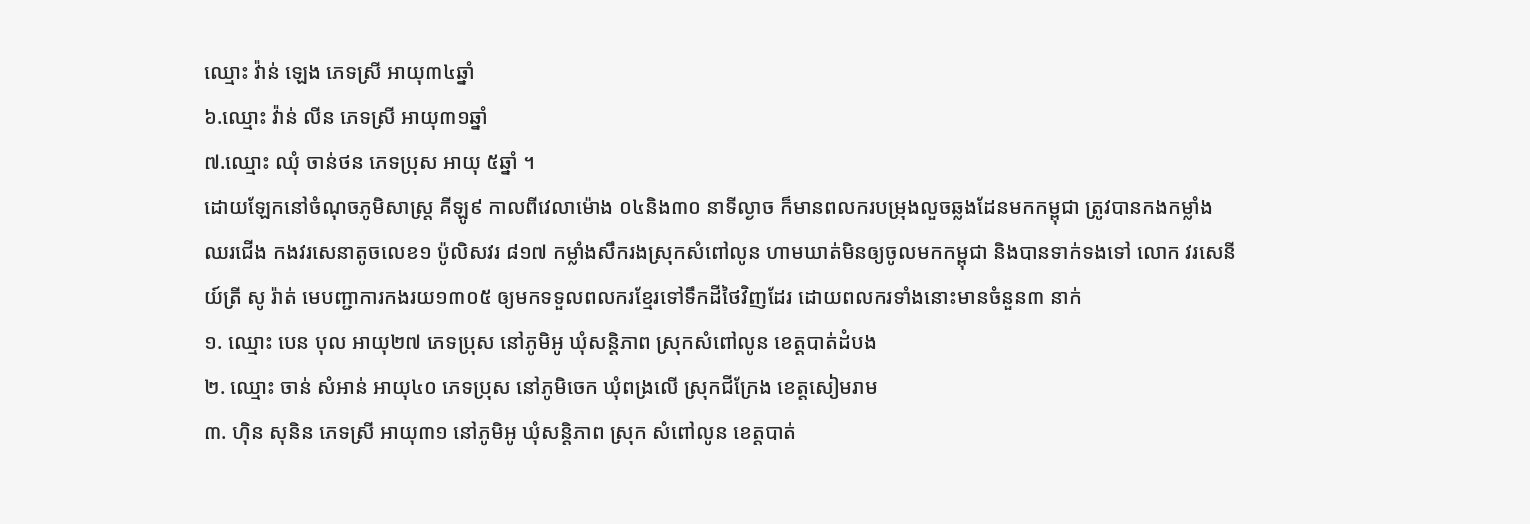ឈ្មោះ វ៉ាន់ ឡេង ភេទស្រី អាយុ៣៤ឆ្នាំ
៦.ឈ្មោះ វ៉ាន់ លីន ភេទស្រី អាយុ៣១ឆ្នាំ
៧.ឈ្មោះ ឈុំ ចាន់ថន ភេទប្រុស អាយុ ៥ឆ្នាំ ។
ដោយឡែកនៅចំណុចភូមិសាស្ត្រ គីឡូ៩ កាលពីវេលាម៉ោង ០៤និង៣០ នាទីល្ងាច ក៏មានពលករបម្រុងលួចឆ្លងដែនមកកម្ពុជា ត្រូវបានកងកម្លាំង ឈរជើង កងវរសេនាតូចលេខ១ ប៉ូលិសវរ ៨១៧ កម្លាំងសឹករងស្រុកសំពៅលូន ហាមឃាត់មិនឲ្យចូលមកកម្ពុជា និងបានទាក់ទងទៅ លោក វរសេនីយ៍ត្រី សូ រ៉ាត់ មេបញ្ជាការកងរយ១៣០៥ ឲ្យមកទទួលពលករខ្មែរទៅទឹកដីថៃវិញដែរ ដោយពលករទាំងនោះមានចំនួន៣ នាក់
១. ឈ្មោះ បេន បុល អាយុ២៧ ភេទប្រុស នៅភូមិអូ ឃុំសន្តិភាព ស្រុកសំពៅលូន ខេត្តបាត់ដំបង
២. ឈ្មោះ ចាន់ សំអាន់ អាយុ៤០ ភេទប្រុស នៅភូមិចេក ឃុំពង្រលើ ស្រុកជីក្រែង ខេត្តសៀមរាម
៣. ហ៊ិន សុនិន ភេទស្រី អាយុ៣១ នៅភូមិអូ ឃុំសន្តិភាព ស្រុក សំពៅលូន ខេត្តបាត់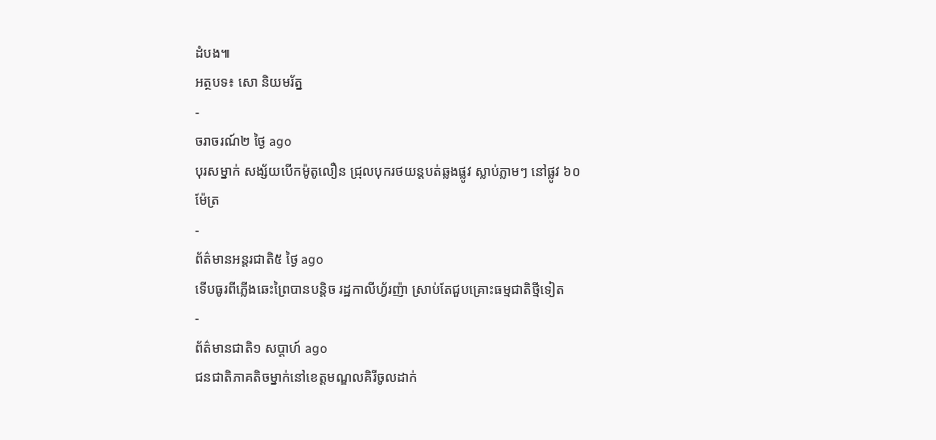ដំបង៕
អត្ថបទ៖ សោ និយមរ័ត្ន
-
ចរាចរណ៍២ ថ្ងៃ ago
បុរសម្នាក់ សង្ស័យបើកម៉ូតូលឿន ជ្រុលបុករថយន្តបត់ឆ្លងផ្លូវ ស្លាប់ភ្លាមៗ នៅផ្លូវ ៦០ ម៉ែត្រ
-
ព័ត៌មានអន្ដរជាតិ៥ ថ្ងៃ ago
ទើបធូរពីភ្លើងឆេះព្រៃបានបន្តិច រដ្ឋកាលីហ្វ័រញ៉ា ស្រាប់តែជួបគ្រោះធម្មជាតិថ្មីទៀត
-
ព័ត៌មានជាតិ១ សប្តាហ៍ ago
ជនជាតិភាគតិចម្នាក់នៅខេត្តមណ្ឌលគិរីចូលដាក់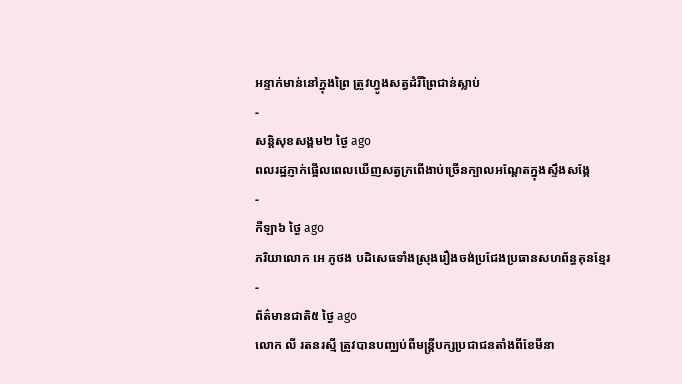អន្ទាក់មាន់នៅក្នុងព្រៃ ត្រូវហ្វូងសត្វដំរីព្រៃជាន់ស្លាប់
-
សន្តិសុខសង្គម២ ថ្ងៃ ago
ពលរដ្ឋភ្ញាក់ផ្អើលពេលឃើញសត្វក្រពើងាប់ច្រើនក្បាលអណ្ដែតក្នុងស្ទឹងសង្កែ
-
កីឡា៦ ថ្ងៃ ago
ភរិយាលោក អេ ភូថង បដិសេធទាំងស្រុងរឿងចង់ប្រជែងប្រធានសហព័ន្ធគុនខ្មែរ
-
ព័ត៌មានជាតិ៥ ថ្ងៃ ago
លោក លី រតនរស្មី ត្រូវបានបញ្ឈប់ពីមន្ត្រីបក្សប្រជាជនតាំងពីខែមីនា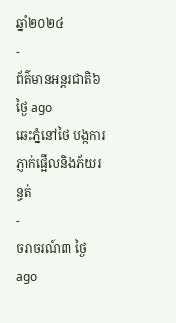ឆ្នាំ២០២៤
-
ព័ត៌មានអន្ដរជាតិ៦ ថ្ងៃ ago
ឆេះភ្នំនៅថៃ បង្កការភ្ញាក់ផ្អើលនិងភ័យរន្ធត់
-
ចរាចរណ៍៣ ថ្ងៃ ago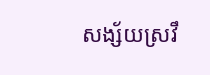សង្ស័យស្រវឹ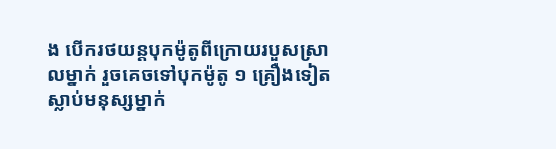ង បើករថយន្តបុកម៉ូតូពីក្រោយរបួសស្រាលម្នាក់ រួចគេចទៅបុកម៉ូតូ ១ គ្រឿងទៀត ស្លាប់មនុស្សម្នាក់